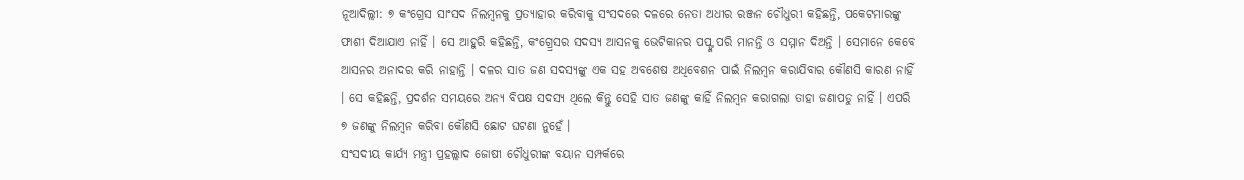ନୂଆଦିଲ୍ଲୀ: ୭ କଂଗ୍ରେସ ସାଂସଦ ନିଲମ୍ବନକୁ ପ୍ରତ୍ୟାହାର କରିବାକୁ ସଂସଦରେ ଦଳରେ ନେତା ଅଧୀର ରଞ୍ଜନ ଚୌଧୁରୀ କହିଛନ୍ତି, ପକେଟମାରଙ୍କୁ ଫାଶୀ ଦିଆଯାଏ ନାହିଁ । ସେ ଆହୁରି କହିଛନ୍ତି, କଂଗ୍ର୍ରେସର ସଦସ୍ୟ ଆସନକୁ ଭେଟିକାନର ପପ୍ଙ୍କ ପରି ମାନନ୍ତି ଓ ସମ୍ମାନ ଦିଅନ୍ତି । ସେମାନେ କେବେ ଆସନର ଅନାଦର କରି ନାହାନ୍ତି । ଦଳର ସାତ ଜଣ ସଦସ୍ୟଙ୍କୁ ଏକ ସହ ଅବଶେଷ ଅଧିବେଶନ ପାଇଁ ନିଲମ୍ବନ କରାଯିବାର କୌଣସି କାରଣ ନାହିଁ । ସେ କହିଛନ୍ତି, ପ୍ରଦର୍ଶନ ସମୟରେ ଅନ୍ୟ ବିପକ୍ଷ ସଦସ୍ୟ ଥିଲେ କିନ୍ତୁ ସେହି ସାତ ଜଣଙ୍କୁ କାହିଁ ନିଲମ୍ବନ କରାଗଲା ତାହା ଜଣାପଡୁ ନାହିଁ । ଏପରି ୭ ଜଣଙ୍କୁ ନିଲମ୍ବନ କରିବା କୌଣସି ଛୋଟ ଘଟଣା ନୁହେଁ ।
ସଂସଦୀୟ କାର୍ଯ୍ୟ ମନ୍ତ୍ରୀ ପ୍ରହଲ୍ଲାଦ ଜୋଷୀ ଚୌଧୁରୀଙ୍କ ବୟାନ ସମ୍ପର୍କରେ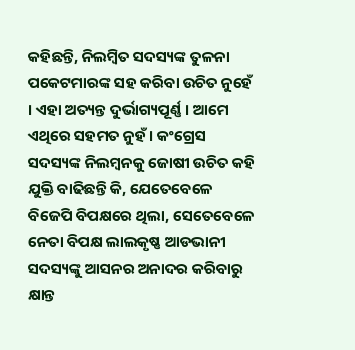କହିଛନ୍ତି, ନିଲମ୍ବିତ ସଦସ୍ୟଙ୍କ ତୁଳନା ପକେଟମାରଙ୍କ ସହ କରିବା ଉଚିତ ନୁହେଁ । ଏହା ଅତ୍ୟନ୍ତ ଦୁର୍ଭାଗ୍ୟପୂର୍ଣ୍ଣ । ଆମେ ଏଥିରେ ସହମତ ନୁହଁ । କଂଗ୍ରେସ ସଦସ୍ୟଙ୍କ ନିଲମ୍ବନକୁ ଜୋଷୀ ଉଚିତ କହି ଯୁକ୍ତି ବାଢିଛନ୍ତି କି, ଯେତେବେଳେ ବିଜେପି ବିପକ୍ଷରେ ଥିଲା, ସେତେବେଳେ ନେତା ବିପକ୍ଷ ଲାଲକୃଷ୍ଣ ଆଡଭାନୀ ସଦସ୍ୟଙ୍କୁ ଆସନର ଅନାଦର କରିବାରୁ କ୍ଷାନ୍ତ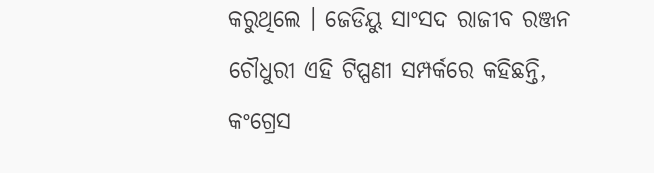କରୁଥିଲେ । ଜେଡିୟୁ ସାଂସଦ ରାଜୀବ ରଞ୍ଜନ ଚୌଧୁରୀ ଏହି ଟିପ୍ପଣୀ ସମ୍ପର୍କରେ କହିଛନ୍ତି, କଂଗ୍ରେସ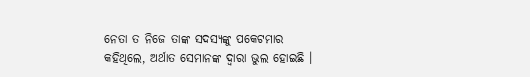ନେତା ତ ନିଜେ ତାଙ୍କ ସଦସ୍ୟଙ୍କୁ ପକେଟମାର କହିଥିଲେ, ଅର୍ଥାତ ସେମାନଙ୍କ ଦ୍ୱାରା ଭୁଲ ହୋଇଛି ।